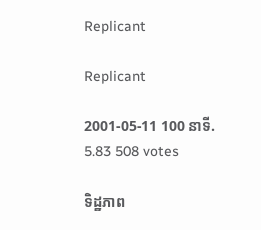Replicant

Replicant

2001-05-11 100 នាទី.
5.83 508 votes

ទិដ្ឋភាព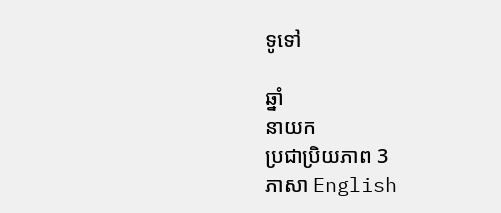ទូទៅ

ឆ្នាំ
នាយក
ប្រជាប្រិយភាព 3
ភាសា English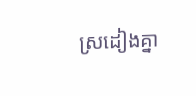ស្រដៀងគ្នា